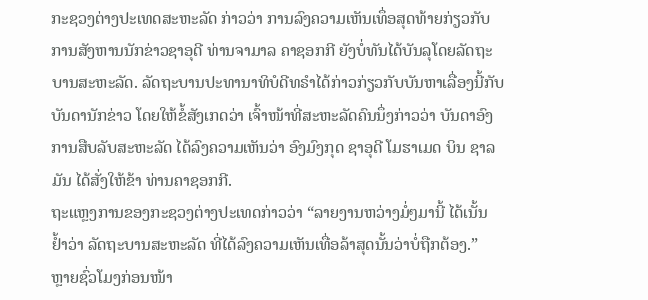ກະຊວງຕ່າງປະເທດສະຫະລັດ ກ່າວວ່າ ການລົງຄວາມເຫັນເທຶ່ອສຸດທ້າຍກ່ຽວກັບ
ການສັງຫານນັກຂ່າວຊາອຸດີ ທ່ານຈາມາລ ຄາຊອກກີ ຍັງບໍ່ທັນໄດ້ບັນລຸໂດຍລັດຖະ
ບານສະຫະລັດ. ລັດຖະບານປະທານາທິບໍດີທຣໍາໄດ້ກ່າວກ່ຽວກັບບັນຫາເລື່ອງນີ້ກັບ
ບັນດານັກຂ່າວ ໂດຍໃຫ້ຂໍ້ສັງເກດວ່າ ເຈົ້າໜ້າທີ່ສະຫະລັດຄົນນຶ່ງກ່າວວ່າ ບັນດາອົງ
ການສືບລັບສະຫະລັດ ໄດ້ລົງຄວາມເຫັນວ່າ ອົງມົງກຸດ ຊາອຸດີ ໂມຮາເມດ ບິນ ຊາລ
ມັນ ໄດ້ສັ່ງໃຫ້ຂ້າ ທ່ານຄາຊອກກີ.
ຖະແຫຼງການຂອງກະຊວງຕ່າງປະເທດກ່າວວ່າ “ລາຍງານຫວ່າງມໍ່ໆມານີ້ ໄດ້ເນັ້ນ
ຢ້ຳວ່າ ລັດຖະບານສະຫະລັດ ທີ່ໄດ້ລົງຄວາມເຫັນເທື່ອລ້າສຸດນັ້ນວ່າບໍ່ຖືກຕ້ອງ.”
ຫຼາຍຊົ່ວໂມງກ່ອນໜ້າ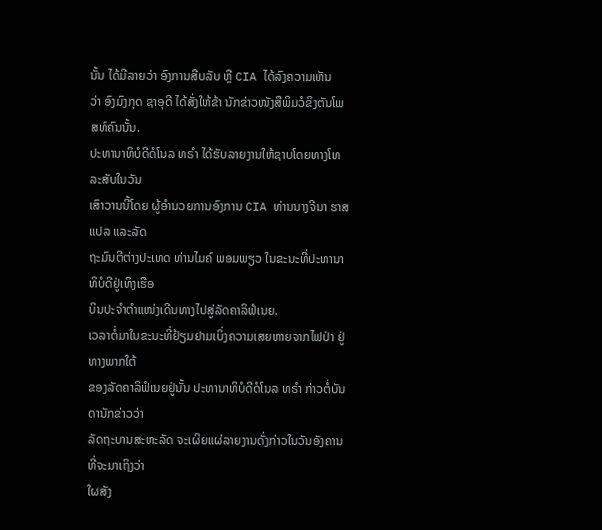ນັ້ນ ໄດ້ມີລາຍວ່າ ອົງການສືບລັບ ຫຼື CIA ໄດ້ລົງຄວາມເຫັນ
ວ່າ ອົງມົງກຸດ ຊາອຸດີ ໄດ້ສັ່ງໃຫ້ຂ້າ ນັກຂ່າວໜັງສືພິມວໍຂິງຕັນໂພສທ໌ຄົນນັ້ນ.
ປະທານາທິບໍດີດໍໂນລ ທຣຳ ໄດ້ຮັບລາຍງານໃຫ້ຊາບໂດຍທາງໂທລະສັບໃນວັນ
ເສົາວານນີ້ໂດຍ ຜູ້ອຳນວຍການອົງການ CIA ທ່ານນາງຈີນາ ຮາສແປລ ແລະລັດ
ຖະມົນຕີຕ່າງປະເທດ ທ່ານໄມຄ໌ ພອມພຽວ ໃນຂະນະທີ່ປະທານາທິບໍດີຢູ່ເທິງເຮືອ
ບິນປະຈຳຕຳແໜ່ງເດີນທາງໄປສູ່ລັດຄາລິຟໍເນຍ.
ເວລາຕໍ່ມາໃນຂະນະທີ່ຢ້ຽມຢາມເບິ່ງຄວາມເສຍຫາຍຈາກໄຟປ່າ ຢູ່ທາງພາກໃຕ້
ຂອງລັດຄາລິຟໍເນຍຢູ່ນັ້ນ ປະທານາທິບໍດີດໍໂນລ ທຣຳ ກ່າວຕໍ່ບັນດານັກຂ່າວວ່າ
ລັດຖະບານສະຫະລັດ ຈະເຜິຍແຜ່ລາຍງານດັ່ງກ່າວໃນວັນອັງຄານທີ່ຈະມາເຖິງວ່າ
ໃຜສັງ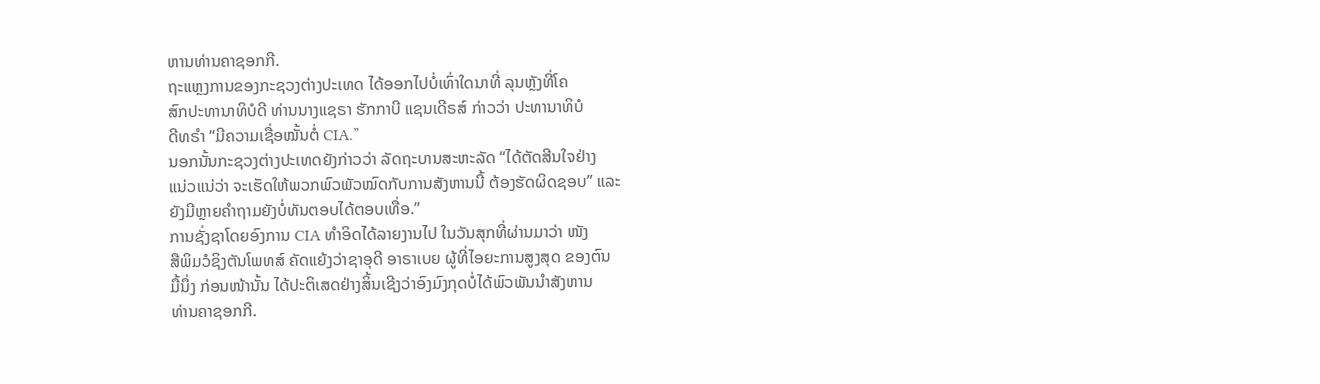ຫານທ່ານຄາຊອກກີ.
ຖະແຫຼງການຂອງກະຊວງຕ່າງປະເທດ ໄດ້ອອກໄປບໍ່ເທົ່າໃດນາທີ່ ລຸນຫຼັງທີ່ໂຄ
ສົກປະທານາທິບໍດີ ທ່ານນາງແຊຣາ ຮັກກາບີ ແຊນເດີຣສ໌ ກ່າວວ່າ ປະທານາທິບໍ
ດີທຣຳ “ມີຄວາມເຊື່ອໝັ້ນຕໍ່ CIA.”
ນອກນັ້ນກະຊວງຕ່າງປະເທດຍັງກ່າວວ່າ ລັດຖະບານສະຫະລັດ “ໄດ້ຕັດສີນໃຈຢ່າງ
ແນ່ວແນ່ວ່າ ຈະເຮັດໃຫ້ພວກພົວພັວໝົດກັບການສັງຫານນີ້ ຕ້ອງຮັດຜິດຊອບ” ແລະ
ຍັງມີຫຼາຍຄຳຖາມຍັງບໍ່ທັນຕອບໄດ້ຕອບເທື່ອ.”
ການຊັ່ງຊາໂດຍອົງການ CIA ທຳອິດໄດ້ລາຍງານໄປ ໃນວັນສຸກທີ່ຜ່ານມາວ່າ ໜັງ
ສືພິມວໍຊິງຕັນໂພທສ໌ ຄັດແຍ້ງວ່າຊາອຸດີ ອາຣາເບຍ ຜູ້ທີ່ໄອຍະການສູງສຸດ ຂອງຕົນ
ມື້ນຶ່ງ ກ່ອນໜ້ານັ້ນ ໄດ້ປະຕິເສດຢ່າງສິ້ນເຊີງວ່າອົງມົງກຸດບໍ່ໄດ້ພົວພັນນຳສັງຫານ
ທ່ານຄາຊອກກີ.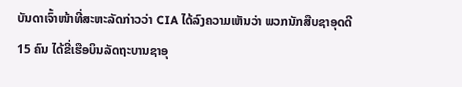ບັນດາເຈົ້າໜ້າທີ່ສະຫະລັດກ່າວວ່າ CIA ໄດ້ລົງຄວາມເຫັນວ່າ ພວກນັກສືບຊາອຸດດີ
15 ຄົນ ໄດ້ຂີ່ເຮືອບິນລັດຖະບານຊາອຸ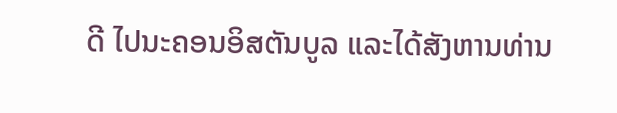ດີ ໄປນະຄອນອິສຕັນບູລ ແລະໄດ້ສັງຫານທ່ານ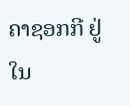ຄາຊອກກີ ຢູ່ໃນ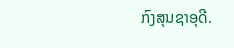ກົງສຸນຊາອຸດີ.